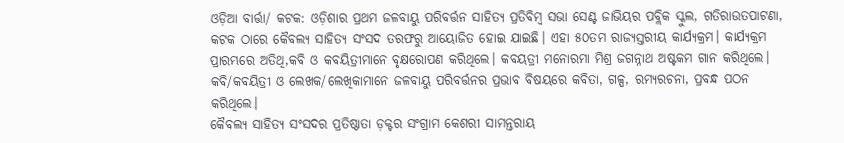ଓଡ଼ିଆ ବାର୍ତ୍ତା/ କଟକ: ଓଡ଼ିଶାର ପ୍ରଥମ ଜଳବାୟୁ ପରିବର୍ତ୍ତନ ସାହିତ୍ୟ ପ୍ରତିବିମ୍ବ ସଭା ସେଣ୍ଟ ଜାଭିୟର ପବ୍ଲିକ ସ୍କୁଲ, ଗତିରାଉତପାଟଣା, କଟକ ଠାରେ କୈବଲ୍ୟ ସାହିତ୍ୟ ସଂସଦ ତରଫରୁ ଆୟୋଜିତ ହୋଇ ଯାଇଛି। ଏହା ୫୦ତମ ରାଜ୍ୟସ୍ତରୀୟ କାର୍ଯ୍ୟକ୍ରମ। କାର୍ଯ୍ୟକ୍ରମ ପ୍ରାରମ୍ଭରେ ଅତିଥି,କବି ଓ କବୟିତ୍ରୀମାନେ ବୃକ୍ଷରୋପଣ କରିଥିଲେ। କବୟତ୍ରୀ ମନୋରମା ମିଶ୍ର ଜଗନ୍ନାଥ ଅଷ୍ଟକମ ଗାନ କରିଥିଲେ। କବି/କବୟିତ୍ରୀ ଓ ଲେଖକ/ଲେଖିକାମାନେ ଜଳବାୟୁ ପରିବର୍ତ୍ତନର ପ୍ରଭାବ ବିଷୟରେ କବିତା, ଗଳ୍ପ, ରମ୍ୟରଚନା, ପ୍ରବନ୍ଧ ପଠନ କରିଥିଲେ।
କୈବଲ୍ୟ ସାହିତ୍ୟ ସଂସଦର ପ୍ରତିଷ୍ଠାତା ଡ଼କ୍ଟର ସଂଗ୍ରାମ କେଶରୀ ସାମନ୍ତରାୟ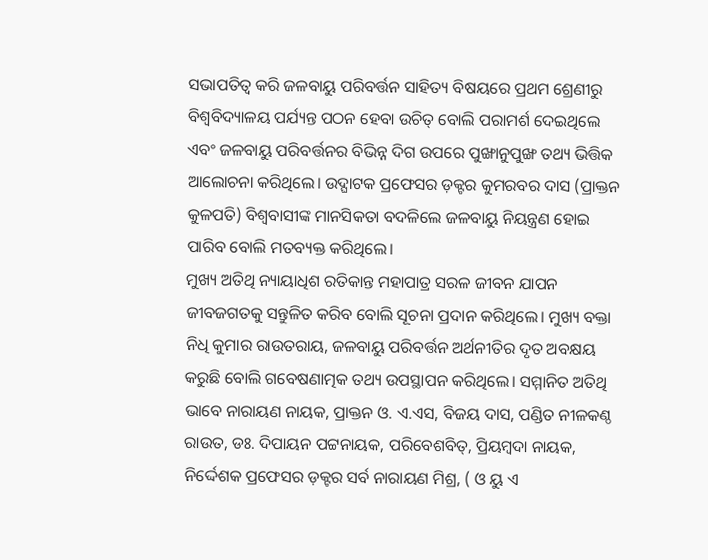ସଭାପତିତ୍ବ କରି ଜଳବାୟୁ ପରିବର୍ତ୍ତନ ସାହିତ୍ୟ ବିଷୟରେ ପ୍ରଥମ ଶ୍ରେଣୀରୁ ବିଶ୍ଵବିଦ୍ୟାଳୟ ପର୍ଯ୍ୟନ୍ତ ପଠନ ହେବା ଉଚିତ୍ ବୋଲି ପରାମର୍ଶ ଦେଇଥିଲେ ଏବଂ ଜଳବାୟୁ ପରିବର୍ତ୍ତନର ବିଭିନ୍ନ ଦିଗ ଉପରେ ପୁଙ୍ଖାନୁପୁଙ୍ଖ ତଥ୍ୟ ଭିତ୍ତିକ ଆଲୋଚନା କରିଥିଲେ। ଉଦ୍ଘାଟକ ପ୍ରଫେସର ଡ଼କ୍ଟର କୁମରବର ଦାସ (ପ୍ରାକ୍ତନ କୁଳପତି) ବିଶ୍ଵବାସୀଙ୍କ ମାନସିକତା ବଦଳିଲେ ଜଳବାୟୁ ନିୟନ୍ତ୍ରଣ ହୋଇ ପାରିବ ବୋଲି ମତବ୍ୟକ୍ତ କରିଥିଲେ।
ମୁଖ୍ୟ ଅତିଥି ନ୍ୟାୟାଧିଶ ରତିକାନ୍ତ ମହାପାତ୍ର ସରଳ ଜୀବନ ଯାପନ ଜୀବଜଗତକୁ ସନ୍ତୁଳିତ କରିବ ବୋଲି ସୂଚନା ପ୍ରଦାନ କରିଥିଲେ। ମୁଖ୍ୟ ବକ୍ତା ନିଧି କୁମାର ରାଉତରାୟ, ଜଳବାୟୁ ପରିବର୍ତ୍ତନ ଅର୍ଥନୀତିର ଦୃତ ଅବକ୍ଷୟ କରୁଛି ବୋଲି ଗବେଷଣାତ୍ମକ ତଥ୍ୟ ଉପସ୍ଥାପନ କରିଥିଲେ। ସମ୍ମାନିତ ଅତିଥି ଭାବେ ନାରାୟଣ ନାୟକ, ପ୍ରାକ୍ତନ ଓ. ଏ.ଏସ, ବିଜୟ ଦାସ, ପଣ୍ଡିତ ନୀଳକଣ୍ଠ ରାଉତ, ଡଃ. ଦିପାୟନ ପଟ୍ଟନାୟକ, ପରିବେଶବିତ୍, ପ୍ରିୟମ୍ବଦା ନାୟକ, ନିର୍ଦ୍ଦେଶକ ପ୍ରଫେସର ଡ଼କ୍ଟର ସର୍ବ ନାରାୟଣ ମିଶ୍ର, ( ଓ ୟୁ ଏ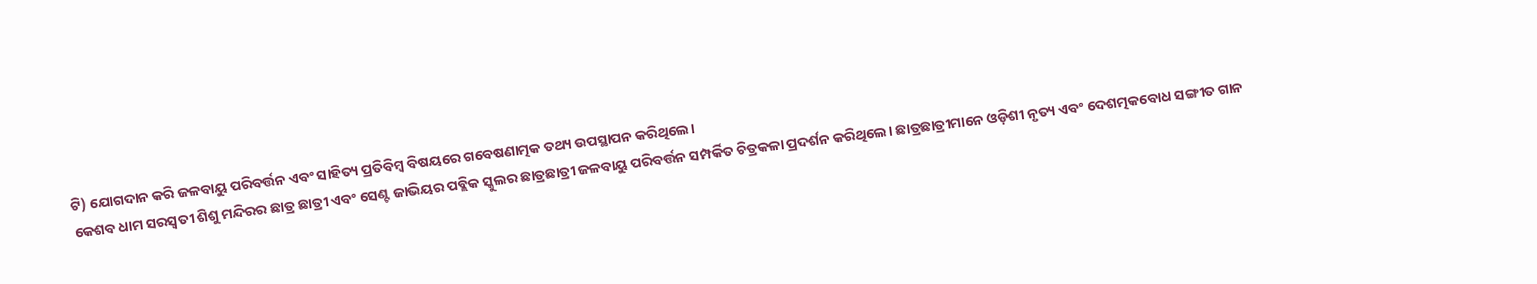ଟି) ଯୋଗଦାନ କରି ଜଳବାୟୁ ପରିବର୍ତ୍ତନ ଏବଂ ସାହିତ୍ୟ ପ୍ରତିବିମ୍ବ ବିଷୟରେ ଗବେଷଣାତ୍ମକ ତଥ୍ୟ ଉପସ୍ଥାପନ କରିଥିଲେ।
କେଶବ ଧାମ ସରସ୍ଵତୀ ଶିଶୁ ମନ୍ଦିରର ଛାତ୍ର ଛାତ୍ରୀ ଏବଂ ସେଣ୍ଟ ଜାଭିୟର ପବ୍ଲିକ ସ୍କୁଲର ଛାତ୍ରଛାତ୍ରୀ ଜଳବାୟୁ ପରିବର୍ତ୍ତନ ସମ୍ପର୍କିତ ଚିତ୍ରକଳା ପ୍ରଦର୍ଶନ କରିଥିଲେ। ଛାତ୍ରଛାତ୍ରୀମାନେ ଓଡ଼ିଶୀ ନୃତ୍ୟ ଏବଂ ଦେଶତ୍ମକବୋଧ ସଙ୍ଗୀତ ଗାନ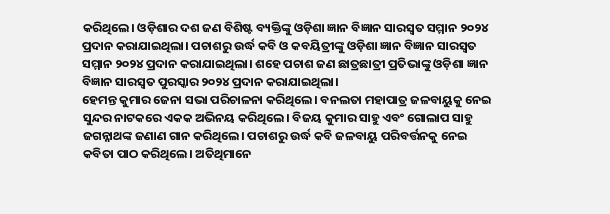କରିଥିଲେ। ଓଡ଼ିଶାର ଦଶ ଜଣ ବିଶିଷ୍ଟ ବ୍ୟକ୍ତିଙ୍କୁ ଓଡ଼ିଶା ଜ୍ଞାନ ବିଜ୍ଞାନ ସାରସ୍ବତ ସମ୍ମାନ ୨୦୨୪ ପ୍ରଦାନ କରାଯାଇଥିଲା। ପଚାଶରୁ ଉର୍ଦ୍ଧ କବି ଓ କବୟିତ୍ରୀଙ୍କୁ ଓଡ଼ିଶା ଜ୍ଞାନ ବିଜ୍ଞାନ ସାରସ୍ବତ ସମ୍ମାନ ୨୦୨୪ ପ୍ରଦାନ କରାଯାଇଥିଲା। ଶହେ ପଚାଶ ଜଣ ଛାତ୍ରଛାତ୍ରୀ ପ୍ରତିଭାଙ୍କୁ ଓଡ଼ିଶା ଜ୍ଞାନ ବିଜ୍ଞାନ ସାରସ୍ବତ ପୁରସ୍କାର ୨୦୨୪ ପ୍ରଦାନ କରାଯାଇଥିଲା।
ହେମନ୍ତ କୁମାର ଜେନା ସଭା ପରିଚାଳନା କରିଥିଲେ। ବନଲତା ମହାପାତ୍ର ଜଳବାୟୁକୁ ନେଇ ସୁନ୍ଦର ନାଟକରେ ଏକକ ଅଭିନୟ କରିଥିଲେ। ବିଜୟ କୁମାର ସାହୁ ଏବଂ ଗୋଲାପ ସାହୁ ଜଗନ୍ନାଥଙ୍କ ଜଣାଣ ଗାନ କରିଥିଲେ। ପଚାଶରୁ ଉର୍ଦ୍ଧ କବି ଜଳବାୟୁ ପରିବର୍ତ୍ତନକୁ ନେଇ କବିତା ପାଠ କରିଥିଲେ। ଅତିଥିମାନେ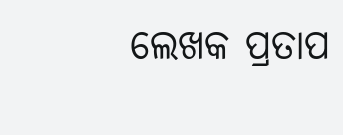ଲେଖକ ପ୍ରତାପ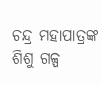ଚନ୍ଦ୍ର ମହାପାତ୍ରଙ୍କ ଶିଶୁ ଗଳ୍ପ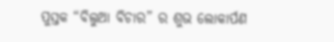ପୁସ୍ତକ “ବିଲୁଆ ବିଚାର” ର ଶୁଭ ଲୋକାର୍ପଣ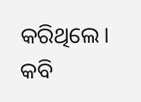କରିଥିଲେ। କବି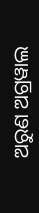ଅରୁଣ ଅଗ୍ରୱାଲ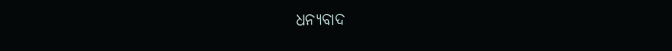ଧନ୍ୟବାଦ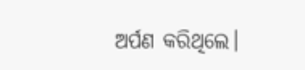ଅର୍ପଣ କରିଥିଲେ।